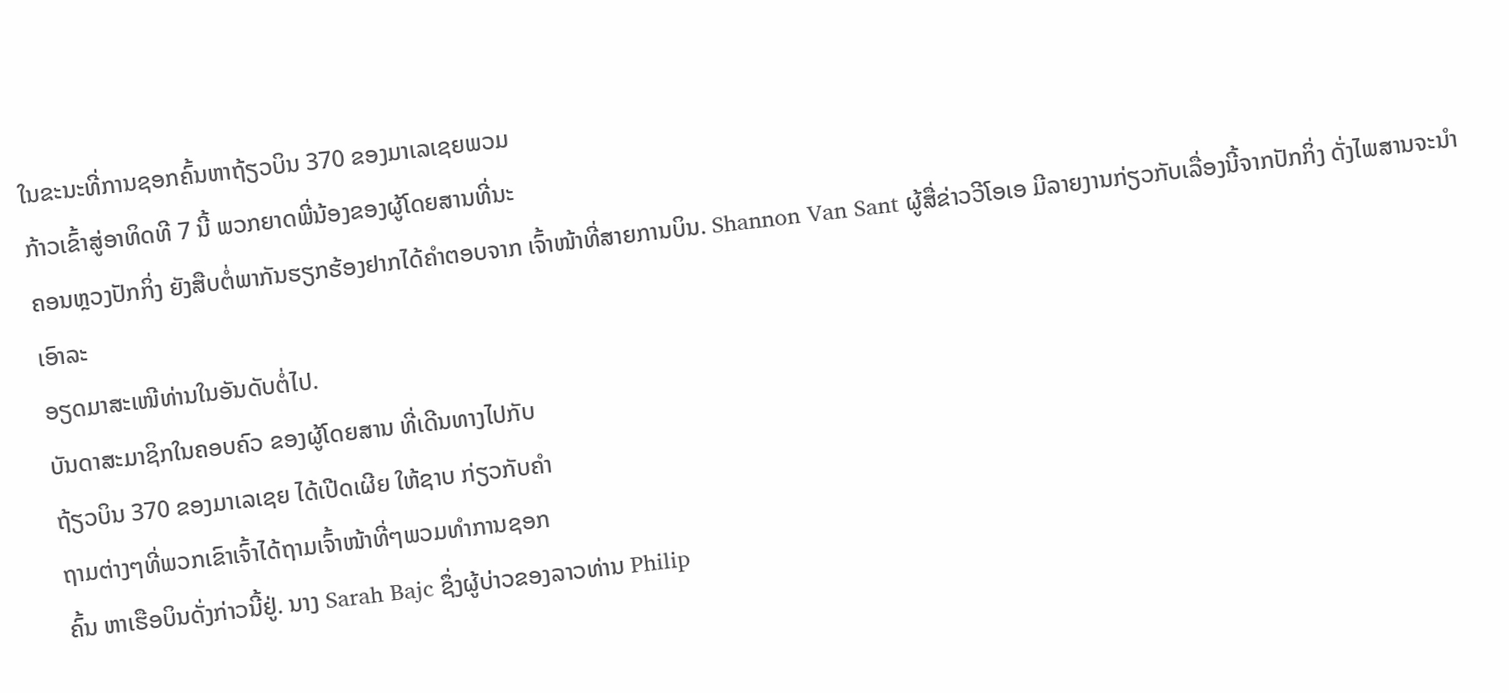ໃນຂະນະທີ່ການຊອກຄົ້ນຫາຖ້ຽວບິນ 370 ຂອງມາເລເຊຍພວມ
ກ້າວເຂົ້າສູ່ອາທິດທີ 7 ນີ້ ພວກຍາດພີ່ນ້ອງຂອງຜູ້ໂດຍສານທີ່ນະ
ຄອນຫຼວງປັກກິ່ງ ຍັງສືບຕໍ່ພາກັນຮຽກຮ້ອງຢາກໄດ້ຄຳຕອບຈາກ ເຈົ້າໜ້າທີ່ສາຍການບິນ. Shannon Van Sant ຜູ້ສື່ຂ່າວວີໂອເອ ມີລາຍງານກ່ຽວກັບເລື່ອງນີ້ຈາກປັກກິ່ງ ດັ່ງໄພສານຈະນຳເອົາລະ
ອຽດມາສະເໜີທ່ານໃນອັນດັບຕໍ່ໄປ.
ບັນດາສະມາຊິກໃນຄອບຄົວ ຂອງຜູ້ໂດຍສານ ທີ່ເດີນທາງໄປກັບ
ຖ້ຽວບິນ 370 ຂອງມາເລເຊຍ ໄດ້ເປີດເຜີຍ ໃຫ້ຊາບ ກ່ຽວກັບຄຳ
ຖາມຕ່າງໆທີ່ພວກເຂົາເຈົ້າໄດ້ຖາມເຈົ້າໜ້າທີ່ໆພວມທຳການຊອກ
ຄົ້ນ ຫາເຮືອບິນດັ່ງກ່າວນີ້ຢູ່. ນາງ Sarah Bajc ຊຶ່ງຜູ້ບ່າວຂອງລາວທ່ານ Philip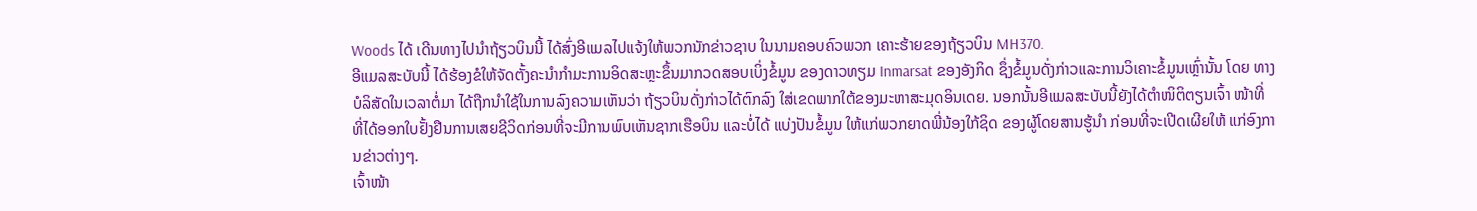Woods ໄດ້ ເດີນທາງໄປນຳຖ້ຽວບິນນີ້ ໄດ້ສົ່ງອີແມລໄປແຈ້ງໃຫ້ພວກນັກຂ່າວຊາບ ໃນນາມຄອບຄົວພວກ ເຄາະຮ້າຍຂອງຖ້ຽວບິນ MH370.
ອີແມລສະບັບນີ້ ໄດ້ຮ້ອງຂໍໃຫ້ຈັດຕັ້ງຄະນຳກຳມະການອິດສະຫຼະຂຶ້ນມາກວດສອບເບິ່ງຂໍ້ມູນ ຂອງດາວທຽມ Inmarsat ຂອງອັງກິດ ຊຶ່ງຂໍ້ມູນດັ່ງກ່າວແລະການວິເຄາະຂໍ້ມູນເຫຼົ່ານັ້ນ ໂດຍ ທາງບໍລິສັດໃນເວລາຕໍ່ມາ ໄດ້ຖືກນຳໃຊ້ໃນການລົງຄວາມເຫັນວ່າ ຖ້ຽວບິນດັ່ງກ່າວໄດ້ຕົກລົງ ໃສ່ເຂດພາກໃຕ້ຂອງມະຫາສະມຸດອິນເດຍ. ນອກນັ້ນອີແມລສະບັບນີ້ຍັງໄດ້ຕຳໜິຕິຕຽນເຈົ້າ ໜ້າທີ່ ທີ່ໄດ້ອອກໃບຢັ້ງຢືນການເສຍຊີວິດກ່ອນທີ່ຈະມີການພົບເຫັນຊາກເຮືອບິນ ແລະບໍ່ໄດ້ ແບ່ງປັນຂໍ້ມູນ ໃຫ້ແກ່ພວກຍາດພີ່ນ້ອງໃກ້ຊິດ ຂອງຜູ້ໂດຍສານຮູ້ນຳ ກ່ອນທີ່ຈະເປີດເຜີຍໃຫ້ ແກ່ອົງການຂ່າວຕ່າງໆ.
ເຈົ້າໜ້າ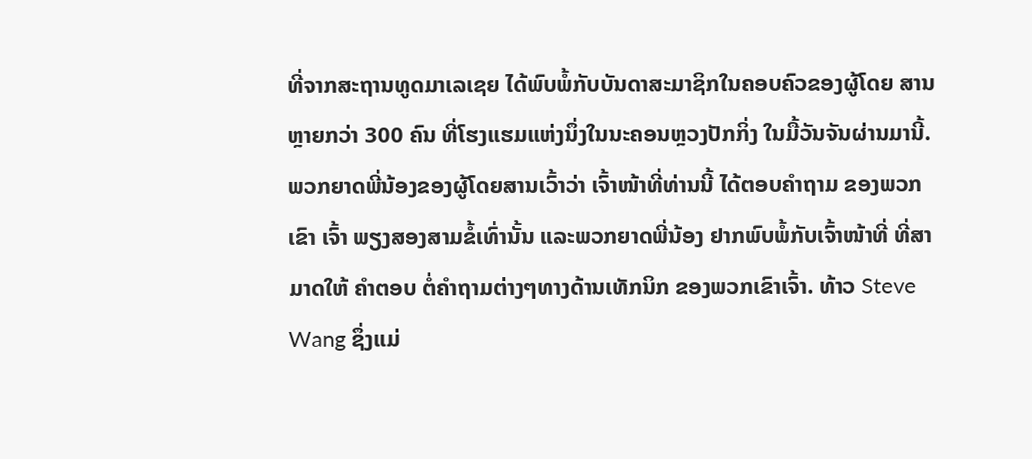ທີ່ຈາກສະຖານທູດມາເລເຊຍ ໄດ້ພົບພໍ້ກັບບັນດາສະມາຊິກໃນຄອບຄົວຂອງຜູ້ໂດຍ ສານ ຫຼາຍກວ່າ 300 ຄົນ ທີ່ໂຮງແຮມແຫ່ງນຶ່ງໃນນະຄອນຫຼວງປັກກິ່ງ ໃນມື້ວັນຈັນຜ່ານມານີ້. ພວກຍາດພີ່ນ້ອງຂອງຜູ້ໂດຍສານເວົ້າວ່າ ເຈົ້າໜ້າທີ່ທ່ານນີ້ ໄດ້ຕອບຄຳຖາມ ຂອງພວກເຂົາ ເຈົ້າ ພຽງສອງສາມຂໍ້ເທົ່ານັ້ນ ແລະພວກຍາດພີ່ນ້ອງ ຢາກພົບພໍ້ກັບເຈົ້າໜ້າທີ່ ທີ່ສາມາດໃຫ້ ຄຳຕອບ ຕໍ່ຄຳຖາມຕ່າງໆທາງດ້ານເທັກນິກ ຂອງພວກເຂົາເຈົ້າ. ທ້າວ Steve Wang ຊຶ່ງແມ່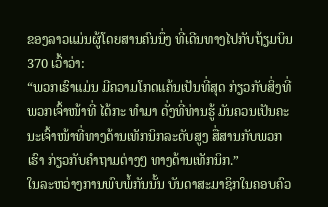ຂອງລາວແມ່ນຜູ້ໂດຍສານຄົນນຶ່ງ ທີ່ເດີນທາງໄປກັບຖ້ຽມບິນ 370 ເວົ້າວ່າ:
“ພວກເຮົາແມ່ນ ມີຄວາມໂກດແຄ້ນເປັນທີ່ສຸດ ກ່ຽວກັບສິ່ງທີ່ພວກເຈົ້າໜ້າທີ່ ໄດ້ກະ ທຳມາ ດັ່ງທີ່ທ່ານຮູ້ ມັນຄວນເປັນຄະນະເຈົ້າໜ້າທີ່ທາງດ້ານເທັກນິກລະດັບສູງ ສື່ສານກັບພວກເຮົາ ກ່ຽວກັບຄຳຖາມຕ່າງໆ ທາງດ້ານເທັກນິກ.”
ໃນລະຫວ່າງການພົບພໍ້ກັນນັ້ນ ບັນດາສະມາຊິກໃນຄອບຄົວ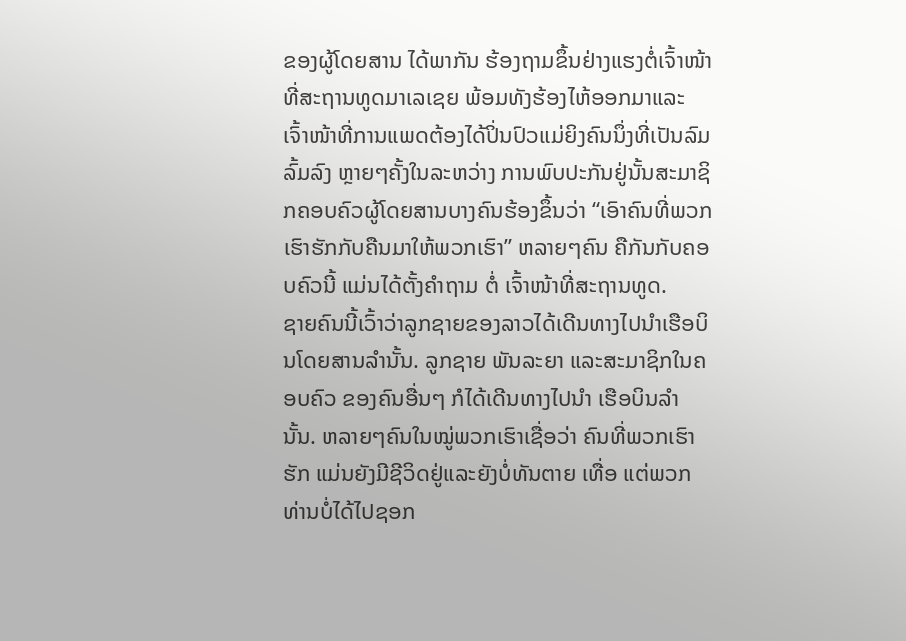ຂອງຜູ້ໂດຍສານ ໄດ້ພາກັນ ຮ້ອງຖາມຂຶ້ນຢ່າງແຮງຕໍ່ເຈົ້າໜ້າທີ່ສະຖານທູດມາເລເຊຍ ພ້ອມທັງຮ້ອງໄຫ້ອອກມາແລະ ເຈົ້າໜ້າທີ່ການແພດຕ້ອງໄດ້ປິ່ນປົວແມ່ຍິງຄົນນຶ່ງທີ່ເປັນລົມລົ້ມລົງ ຫຼາຍໆຄັ້ງໃນລະຫວ່າງ ການພົບປະກັນຢູ່ນັ້ນສະມາຊິກຄອບຄົວຜູ້ໂດຍສານບາງຄົນຮ້ອງຂຶ້ນວ່າ “ເອົາຄົນທີ່ພວກ ເຮົາຮັກກັບຄືນມາໃຫ້ພວກເຮົາ” ຫລາຍໆຄົນ ຄືກັນກັບຄອບຄົວນີ້ ແມ່ນໄດ້ຕັ້ງຄຳຖາມ ຕໍ່ ເຈົ້າໜ້າທີ່ສະຖານທູດ.
ຊາຍຄົນນີ້ເວົ້າວ່າລູກຊາຍຂອງລາວໄດ້ເດີນທາງໄປນຳເຮືອບິນໂດຍສານລຳນັ້ນ. ລູກຊາຍ ພັນລະຍາ ແລະສະມາຊິກໃນຄອບຄົວ ຂອງຄົນອື່ນໆ ກໍໄດ້ເດີນທາງໄປນຳ ເຮືອບິນລຳນັ້ນ. ຫລາຍໆຄົນໃນໝູ່ພວກເຮົາເຊື່ອວ່າ ຄົນທີ່ພວກເຮົາຮັກ ແມ່ນຍັງມີຊີວິດຢູ່ແລະຍັງບໍ່ທັນຕາຍ ເທື່ອ ແຕ່ພວກທ່ານບໍ່ໄດ້ໄປຊອກ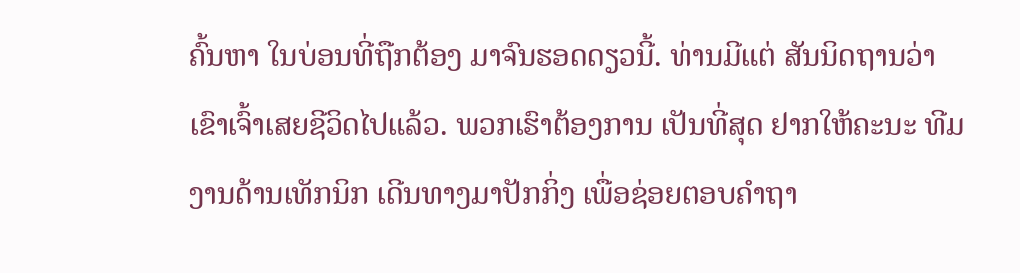ຄົ້ນຫາ ໃນບ່ອນທີ່ຖືກຕ້ອງ ມາຈົນຮອດດຽວນີ້. ທ່ານມີແຕ່ ສັນນິດຖານວ່າ ເຂົາເຈົ້າເສຍຊີວິດໄປແລ້ວ. ພວກເຮົາຕ້ອງການ ເປັນທີ່ສຸດ ຢາກໃຫ້ຄະນະ ທີມງານດ້ານເທັກນິກ ເດີນທາງມາປັກກິ່ງ ເພື່ອຊ່ອຍຕອບຄຳຖາ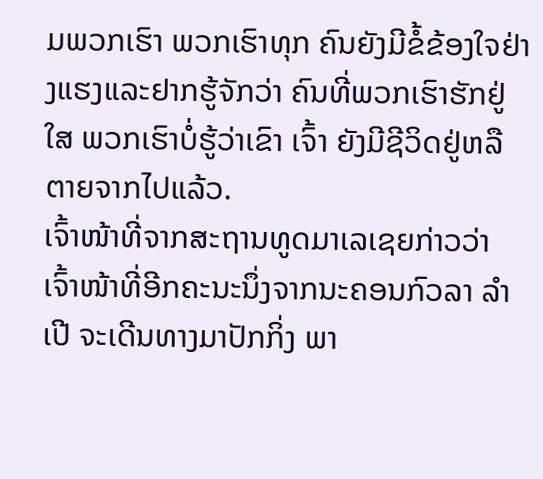ມພວກເຮົາ ພວກເຮົາທຸກ ຄົນຍັງມີຂໍ້ຂ້ອງໃຈຢ່າງແຮງແລະຢາກຮູ້ຈັກວ່າ ຄົນທີ່ພວກເຮົາຮັກຢູ່ໃສ ພວກເຮົາບໍ່ຮູ້ວ່າເຂົາ ເຈົ້າ ຍັງມີຊີວິດຢູ່ຫລືຕາຍຈາກໄປແລ້ວ.
ເຈົ້າໜ້າທີ່ຈາກສະຖານທູດມາເລເຊຍກ່າວວ່າ ເຈົ້າໜ້າທີ່ອີກຄະນະນຶ່ງຈາກນະຄອນກົວລາ ລຳເປີ ຈະເດີນທາງມາປັກກິ່ງ ພາ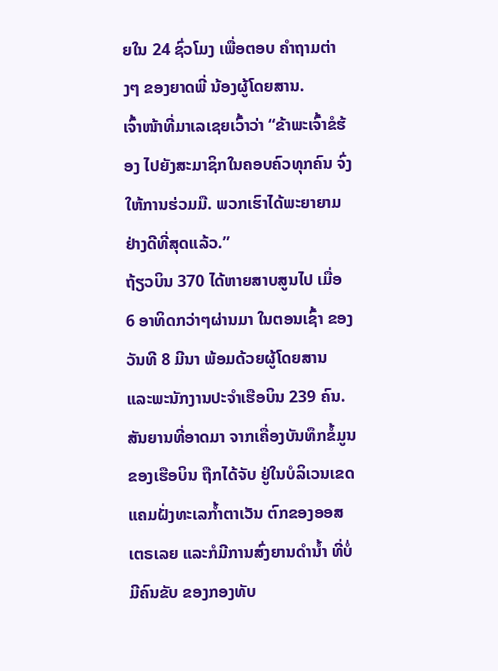ຍໃນ 24 ຊົ່ວໂມງ ເພື່ອຕອບ ຄຳຖາມຕ່າງໆ ຂອງຍາດພີ່ ນ້ອງຜູ້ໂດຍສານ.
ເຈົ້າໜ້າທີ່ມາເລເຊຍເວົ້າວ່າ “ຂ້າພະເຈົ້າຂໍຮ້ອງ ໄປຍັງສະມາຊິກໃນຄອບຄົວທຸກຄົນ ຈົ່ງໃຫ້ການຮ່ວມມື. ພວກເຮົາໄດ້ພະຍາຍາມຢ່າງດີທີ່ສຸດແລ້ວ.”
ຖ້ຽວບິນ 370 ໄດ້ຫາຍສາບສູນໄປ ເມື່ອ 6 ອາທິດກວ່າໆຜ່ານມາ ໃນຕອນເຊົ້າ ຂອງວັນທີ 8 ມີນາ ພ້ອມດ້ວຍຜູ້ໂດຍສານ ແລະພະນັກງານປະຈຳເຮືອບິນ 239 ຄົນ. ສັນຍານທີ່ອາດມາ ຈາກເຄື່ອງບັນທຶກຂໍ້ມູນຂອງເຮືອບິນ ຖືກໄດ້ຈັບ ຢູ່ໃນບໍລິເວນເຂດແຄມຝັ່ງທະເລກ້ຳຕາເວັນ ຕົກຂອງອອສເຕຣເລຍ ແລະກໍມີການສົ່ງຍານດຳນ້ຳ ທີ່ບໍ່ມີຄົນຂັບ ຂອງກອງທັບ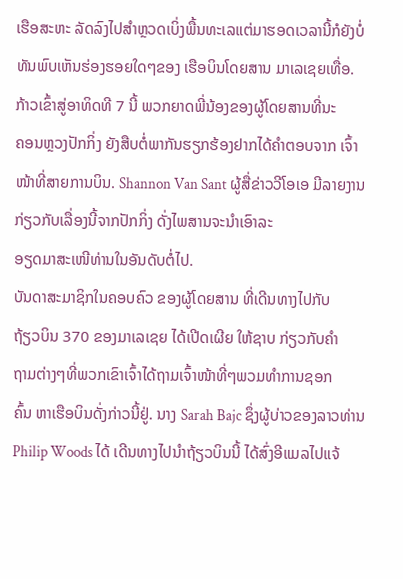ເຮືອສະຫະ ລັດລົງໄປສຳຫຼວດເບິ່ງພື້ນທະເລແຕ່ມາຮອດເວລານີ້ກໍຍັງບໍ່ທັນພົບເຫັນຮ່ອງຮອຍໃດໆຂອງ ເຮືອບິນໂດຍສານ ມາເລເຊຍເທື່ອ.
ກ້າວເຂົ້າສູ່ອາທິດທີ 7 ນີ້ ພວກຍາດພີ່ນ້ອງຂອງຜູ້ໂດຍສານທີ່ນະ
ຄອນຫຼວງປັກກິ່ງ ຍັງສືບຕໍ່ພາກັນຮຽກຮ້ອງຢາກໄດ້ຄຳຕອບຈາກ ເຈົ້າໜ້າທີ່ສາຍການບິນ. Shannon Van Sant ຜູ້ສື່ຂ່າວວີໂອເອ ມີລາຍງານກ່ຽວກັບເລື່ອງນີ້ຈາກປັກກິ່ງ ດັ່ງໄພສານຈະນຳເອົາລະ
ອຽດມາສະເໜີທ່ານໃນອັນດັບຕໍ່ໄປ.
ບັນດາສະມາຊິກໃນຄອບຄົວ ຂອງຜູ້ໂດຍສານ ທີ່ເດີນທາງໄປກັບ
ຖ້ຽວບິນ 370 ຂອງມາເລເຊຍ ໄດ້ເປີດເຜີຍ ໃຫ້ຊາບ ກ່ຽວກັບຄຳ
ຖາມຕ່າງໆທີ່ພວກເຂົາເຈົ້າໄດ້ຖາມເຈົ້າໜ້າທີ່ໆພວມທຳການຊອກ
ຄົ້ນ ຫາເຮືອບິນດັ່ງກ່າວນີ້ຢູ່. ນາງ Sarah Bajc ຊຶ່ງຜູ້ບ່າວຂອງລາວທ່ານ Philip Woods ໄດ້ ເດີນທາງໄປນຳຖ້ຽວບິນນີ້ ໄດ້ສົ່ງອີແມລໄປແຈ້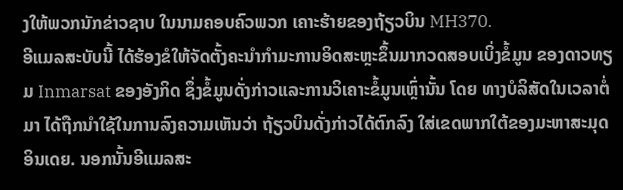ງໃຫ້ພວກນັກຂ່າວຊາບ ໃນນາມຄອບຄົວພວກ ເຄາະຮ້າຍຂອງຖ້ຽວບິນ MH370.
ອີແມລສະບັບນີ້ ໄດ້ຮ້ອງຂໍໃຫ້ຈັດຕັ້ງຄະນຳກຳມະການອິດສະຫຼະຂຶ້ນມາກວດສອບເບິ່ງຂໍ້ມູນ ຂອງດາວທຽມ Inmarsat ຂອງອັງກິດ ຊຶ່ງຂໍ້ມູນດັ່ງກ່າວແລະການວິເຄາະຂໍ້ມູນເຫຼົ່ານັ້ນ ໂດຍ ທາງບໍລິສັດໃນເວລາຕໍ່ມາ ໄດ້ຖືກນຳໃຊ້ໃນການລົງຄວາມເຫັນວ່າ ຖ້ຽວບິນດັ່ງກ່າວໄດ້ຕົກລົງ ໃສ່ເຂດພາກໃຕ້ຂອງມະຫາສະມຸດອິນເດຍ. ນອກນັ້ນອີແມລສະ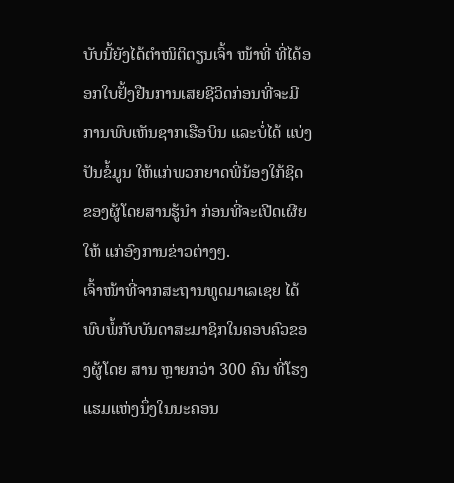ບັບນີ້ຍັງໄດ້ຕຳໜິຕິຕຽນເຈົ້າ ໜ້າທີ່ ທີ່ໄດ້ອອກໃບຢັ້ງຢືນການເສຍຊີວິດກ່ອນທີ່ຈະມີການພົບເຫັນຊາກເຮືອບິນ ແລະບໍ່ໄດ້ ແບ່ງປັນຂໍ້ມູນ ໃຫ້ແກ່ພວກຍາດພີ່ນ້ອງໃກ້ຊິດ ຂອງຜູ້ໂດຍສານຮູ້ນຳ ກ່ອນທີ່ຈະເປີດເຜີຍໃຫ້ ແກ່ອົງການຂ່າວຕ່າງໆ.
ເຈົ້າໜ້າທີ່ຈາກສະຖານທູດມາເລເຊຍ ໄດ້ພົບພໍ້ກັບບັນດາສະມາຊິກໃນຄອບຄົວຂອງຜູ້ໂດຍ ສານ ຫຼາຍກວ່າ 300 ຄົນ ທີ່ໂຮງແຮມແຫ່ງນຶ່ງໃນນະຄອນ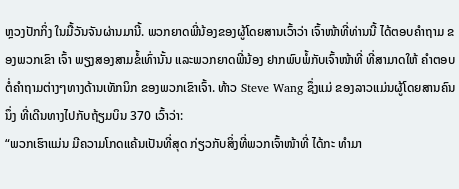ຫຼວງປັກກິ່ງ ໃນມື້ວັນຈັນຜ່ານມານີ້. ພວກຍາດພີ່ນ້ອງຂອງຜູ້ໂດຍສານເວົ້າວ່າ ເຈົ້າໜ້າທີ່ທ່ານນີ້ ໄດ້ຕອບຄຳຖາມ ຂອງພວກເຂົາ ເຈົ້າ ພຽງສອງສາມຂໍ້ເທົ່ານັ້ນ ແລະພວກຍາດພີ່ນ້ອງ ຢາກພົບພໍ້ກັບເຈົ້າໜ້າທີ່ ທີ່ສາມາດໃຫ້ ຄຳຕອບ ຕໍ່ຄຳຖາມຕ່າງໆທາງດ້ານເທັກນິກ ຂອງພວກເຂົາເຈົ້າ. ທ້າວ Steve Wang ຊຶ່ງແມ່ ຂອງລາວແມ່ນຜູ້ໂດຍສານຄົນນຶ່ງ ທີ່ເດີນທາງໄປກັບຖ້ຽມບິນ 370 ເວົ້າວ່າ:
“ພວກເຮົາແມ່ນ ມີຄວາມໂກດແຄ້ນເປັນທີ່ສຸດ ກ່ຽວກັບສິ່ງທີ່ພວກເຈົ້າໜ້າທີ່ ໄດ້ກະ ທຳມາ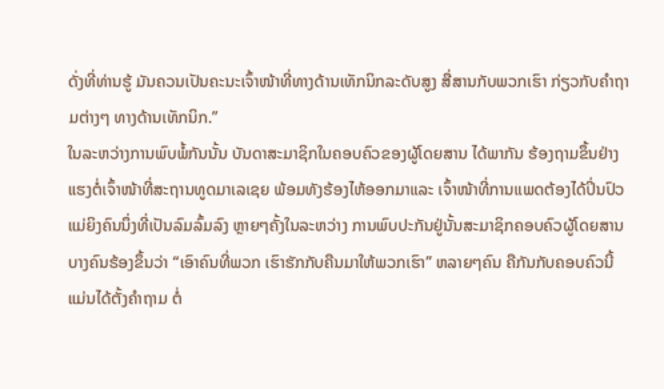ດັ່ງທີ່ທ່ານຮູ້ ມັນຄວນເປັນຄະນະເຈົ້າໜ້າທີ່ທາງດ້ານເທັກນິກລະດັບສູງ ສື່ສານກັບພວກເຮົາ ກ່ຽວກັບຄຳຖາມຕ່າງໆ ທາງດ້ານເທັກນິກ.”
ໃນລະຫວ່າງການພົບພໍ້ກັນນັ້ນ ບັນດາສະມາຊິກໃນຄອບຄົວຂອງຜູ້ໂດຍສານ ໄດ້ພາກັນ ຮ້ອງຖາມຂຶ້ນຢ່າງແຮງຕໍ່ເຈົ້າໜ້າທີ່ສະຖານທູດມາເລເຊຍ ພ້ອມທັງຮ້ອງໄຫ້ອອກມາແລະ ເຈົ້າໜ້າທີ່ການແພດຕ້ອງໄດ້ປິ່ນປົວແມ່ຍິງຄົນນຶ່ງທີ່ເປັນລົມລົ້ມລົງ ຫຼາຍໆຄັ້ງໃນລະຫວ່າງ ການພົບປະກັນຢູ່ນັ້ນສະມາຊິກຄອບຄົວຜູ້ໂດຍສານບາງຄົນຮ້ອງຂຶ້ນວ່າ “ເອົາຄົນທີ່ພວກ ເຮົາຮັກກັບຄືນມາໃຫ້ພວກເຮົາ” ຫລາຍໆຄົນ ຄືກັນກັບຄອບຄົວນີ້ ແມ່ນໄດ້ຕັ້ງຄຳຖາມ ຕໍ່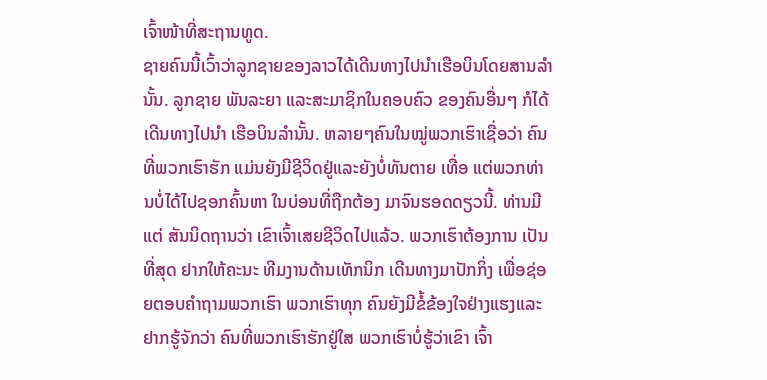ເຈົ້າໜ້າທີ່ສະຖານທູດ.
ຊາຍຄົນນີ້ເວົ້າວ່າລູກຊາຍຂອງລາວໄດ້ເດີນທາງໄປນຳເຮືອບິນໂດຍສານລຳນັ້ນ. ລູກຊາຍ ພັນລະຍາ ແລະສະມາຊິກໃນຄອບຄົວ ຂອງຄົນອື່ນໆ ກໍໄດ້ເດີນທາງໄປນຳ ເຮືອບິນລຳນັ້ນ. ຫລາຍໆຄົນໃນໝູ່ພວກເຮົາເຊື່ອວ່າ ຄົນທີ່ພວກເຮົາຮັກ ແມ່ນຍັງມີຊີວິດຢູ່ແລະຍັງບໍ່ທັນຕາຍ ເທື່ອ ແຕ່ພວກທ່ານບໍ່ໄດ້ໄປຊອກຄົ້ນຫາ ໃນບ່ອນທີ່ຖືກຕ້ອງ ມາຈົນຮອດດຽວນີ້. ທ່ານມີແຕ່ ສັນນິດຖານວ່າ ເຂົາເຈົ້າເສຍຊີວິດໄປແລ້ວ. ພວກເຮົາຕ້ອງການ ເປັນທີ່ສຸດ ຢາກໃຫ້ຄະນະ ທີມງານດ້ານເທັກນິກ ເດີນທາງມາປັກກິ່ງ ເພື່ອຊ່ອຍຕອບຄຳຖາມພວກເຮົາ ພວກເຮົາທຸກ ຄົນຍັງມີຂໍ້ຂ້ອງໃຈຢ່າງແຮງແລະຢາກຮູ້ຈັກວ່າ ຄົນທີ່ພວກເຮົາຮັກຢູ່ໃສ ພວກເຮົາບໍ່ຮູ້ວ່າເຂົາ ເຈົ້າ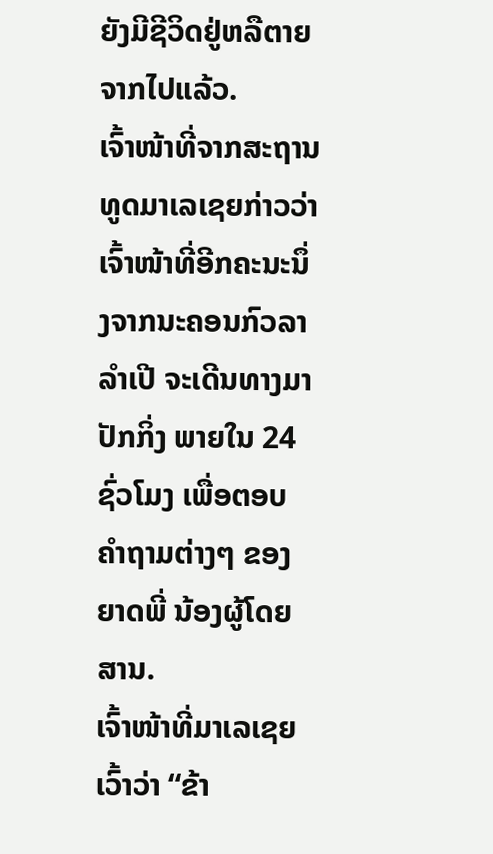ຍັງມີຊີວິດຢູ່ຫລືຕາຍຈາກໄປແລ້ວ.
ເຈົ້າໜ້າທີ່ຈາກສະຖານທູດມາເລເຊຍກ່າວວ່າ ເຈົ້າໜ້າທີ່ອີກຄະນະນຶ່ງຈາກນະຄອນກົວລາ ລຳເປີ ຈະເດີນທາງມາປັກກິ່ງ ພາຍໃນ 24 ຊົ່ວໂມງ ເພື່ອຕອບ ຄຳຖາມຕ່າງໆ ຂອງຍາດພີ່ ນ້ອງຜູ້ໂດຍສານ.
ເຈົ້າໜ້າທີ່ມາເລເຊຍເວົ້າວ່າ “ຂ້າ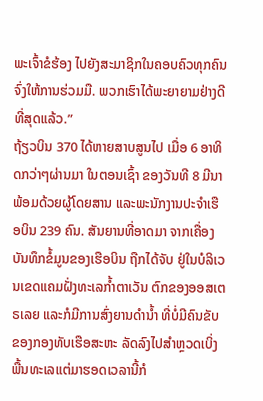ພະເຈົ້າຂໍຮ້ອງ ໄປຍັງສະມາຊິກໃນຄອບຄົວທຸກຄົນ ຈົ່ງໃຫ້ການຮ່ວມມື. ພວກເຮົາໄດ້ພະຍາຍາມຢ່າງດີທີ່ສຸດແລ້ວ.”
ຖ້ຽວບິນ 370 ໄດ້ຫາຍສາບສູນໄປ ເມື່ອ 6 ອາທິດກວ່າໆຜ່ານມາ ໃນຕອນເຊົ້າ ຂອງວັນທີ 8 ມີນາ ພ້ອມດ້ວຍຜູ້ໂດຍສານ ແລະພະນັກງານປະຈຳເຮືອບິນ 239 ຄົນ. ສັນຍານທີ່ອາດມາ ຈາກເຄື່ອງບັນທຶກຂໍ້ມູນຂອງເຮືອບິນ ຖືກໄດ້ຈັບ ຢູ່ໃນບໍລິເວນເຂດແຄມຝັ່ງທະເລກ້ຳຕາເວັນ ຕົກຂອງອອສເຕຣເລຍ ແລະກໍມີການສົ່ງຍານດຳນ້ຳ ທີ່ບໍ່ມີຄົນຂັບ ຂອງກອງທັບເຮືອສະຫະ ລັດລົງໄປສຳຫຼວດເບິ່ງພື້ນທະເລແຕ່ມາຮອດເວລານີ້ກໍ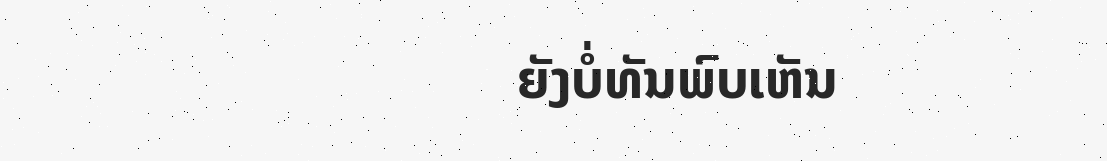ຍັງບໍ່ທັນພົບເຫັນ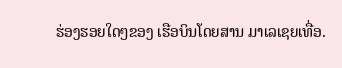ຮ່ອງຮອຍໃດໆຂອງ ເຮືອບິນໂດຍສານ ມາເລເຊຍເທື່ອ.